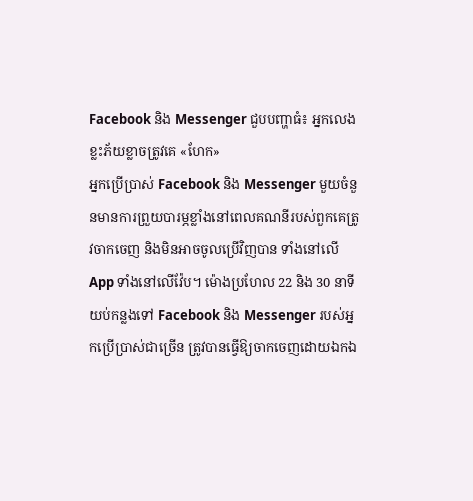Facebook និង Messenger ជួបបញ្ហាធំ៖ អ្នកលេងខ្លះភ័យខ្លាចត្រូវគេ «ហែក»
អ្នកប្រើប្រាស់ Facebook និង Messenger មួយចំនួនមានការព្រួយបារម្ភខ្លាំងនៅពេលគណនីរបស់ពួកគេត្រូវចាកចេញ និងមិនអាចចូលប្រើវិញបាន ទាំងនៅលើ App ទាំងនៅលើវ៉ែប។ ម៉ោងប្រហែល 22 និង 30 នាទីយប់កន្លងទៅ Facebook និង Messenger របស់អ្នកប្រើប្រាស់ជាច្រើន ត្រូវបានធ្វើឱ្យចាកចេញដោយឯកឯ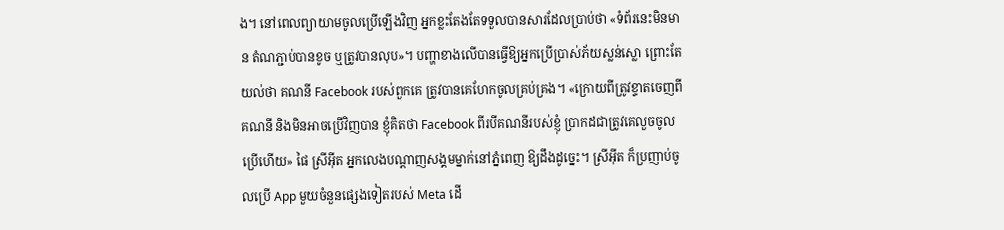ង។ នៅពេលព្យាយាមចូលប្រើឡើងវិញ អ្នកខ្លះតែងតែទទួលបានសារដែលប្រាប់ថា «ទំព័រនេះមិនមាន តំណភ្ជាប់បានខូច ឬត្រូវបានលុប»។ បញ្ហាខាងលើបានធ្វើឱ្យអ្នកប្រើប្រាស់ភ័យស្លន់ស្លោ ព្រោះតែយល់ថា គណនី Facebook របស់ពួកគេ ត្រូវបានគេហែកចូលគ្រប់គ្រង។ «ក្រោយពីត្រូវខ្ទាតចេញពីគណនី និងមិនអាចប្រើវិញបាន ខ្ញុំគិតថា Facebook ពីរបីគណនីរបស់ខ្ញុំ ប្រាកដជាត្រូវគេលួចចូលប្រើហើយ» ផៃ ស្រីអ៊ីត អ្នកលេងបណ្ដាញសង្គមម្នាក់នៅភ្នំពេញ ឱ្យដឹងដូច្នេះ។ ស្រីអ៊ីត ក៏ប្រញាប់ចូលប្រើ App មួយចំនួនផ្សេងទៀតរបស់ Meta ដើ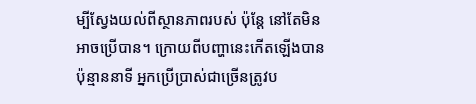ម្បីស្វែងយល់ពីស្ថានភាពរបស់ ប៉ុន្តែ នៅតែមិនអាចប្រើបាន។ ក្រោយពីបញ្ហានេះកើតឡើងបានប៉ុន្មាននាទី អ្នកប្រើប្រាស់ជាច្រើនត្រូវប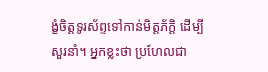ង្ខំចិត្តទូរស័ព្ទទៅកាន់មិត្តភ័ក្ដិ ដើម្បីសួរនាំ។ អ្នកខ្លះថា ប្រហែលជា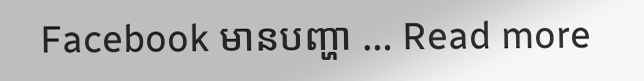Facebook មានបញ្ហា … Read more